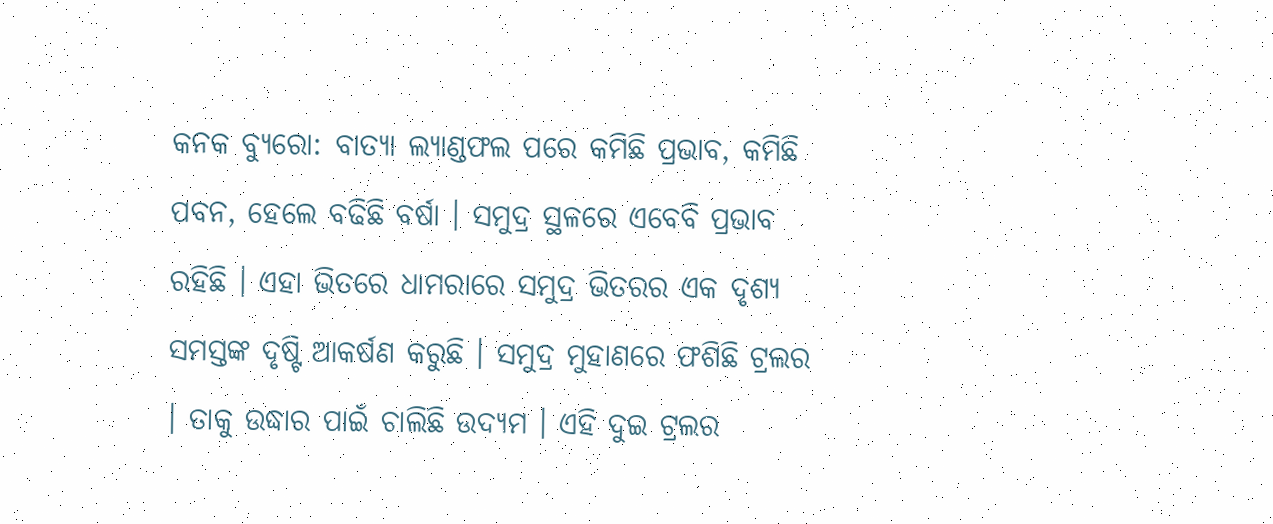କନକ ବ୍ୟୁରୋ: ବାତ୍ୟା ଲ୍ୟାଣ୍ଡଫଲ ପରେ କମିଛି ପ୍ରଭାବ, କମିଛି ପବନ, ହେଲେ ବଢିଛି ବର୍ଷା । ସମୁଦ୍ର ସ୍ଥଳରେ ଏବେବି ପ୍ରଭାବ ରହିଛି । ଏହା ଭିତରେ ଧାମରାରେ ସମୁଦ୍ର ଭିତରର ଏକ ଦୃଶ୍ୟ ସମସ୍ତଙ୍କ ଦୃଷ୍ଟି ଆକର୍ଷଣ କରୁଛି । ସମୁଦ୍ର ମୁହାଣରେ ଫଶିଛି ଟ୍ରଲର । ତାକୁ ଉଦ୍ଧାର ପାଇଁ ଚାଲିଛି ଉଦ୍ୟମ । ଏହି ଦୁଇ ଟ୍ରଲର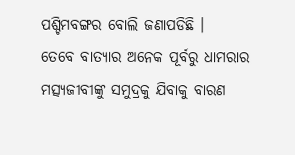ପଶ୍ଚିମବଙ୍ଗର ବୋଲି ଜଣାପଡିଛି ।
ତେବେ ବାତ୍ୟାର ଅନେକ ପୂର୍ବରୁ ଧାମରାର ମତ୍ସ୍ୟଜୀବୀଙ୍କୁ ସମୁଦ୍ରକୁ ଯିବାକୁ ବାରଣ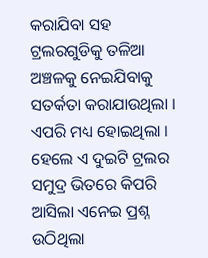କରାଯିବା ସହ ଟ୍ରଲରଗୁଡିକୁ ତଳିଆ ଅଞ୍ଚଳକୁ ନେଇଯିବାକୁ ସତର୍କତା କରାଯାଉଥିଲା । ଏପରି ମଧ୍ୟ ହୋଇଥିଲା । ହେଲେ ଏ ଦୁଇଟି ଟ୍ରଲର ସମୁଦ୍ର ଭିତରେ କିପରି ଆସିଲା ଏନେଇ ପ୍ରଶ୍ନ ଉଠିଥିଲା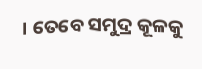। ତେବେ ସମୁଦ୍ର କୂଳକୁ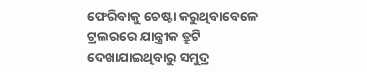ଫେରିବାକୁ ଚେଷ୍ଟା କରୁଥିବାବେଳେ ଟ୍ରଲରରେ ଯାନ୍ତ୍ରୀକ ତ୍ରୁଟି ଦେଖାଯାଇଥିବାରୁ ସମୁଦ୍ର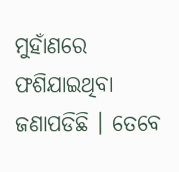ମୁହାଁଣରେ ଫଶିଯାଇଥିବା ଜଣାପଡିଛି । ତେବେ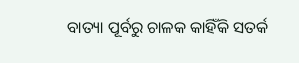ବାତ୍ୟା ପୂର୍ବରୁ ଚାଳକ କାହିଁକି ସତର୍କ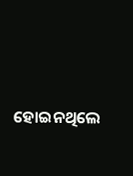ହୋଇନଥିଲେ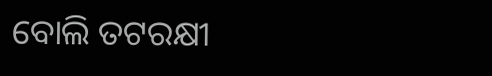ବୋଲି ତଟରକ୍ଷୀ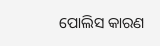ପୋଲିସ କାରଣ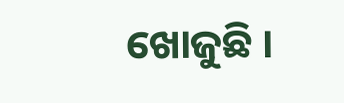ଖୋଜୁଛି ।